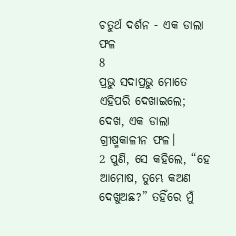ଚତୁର୍ଥ ଦର୍ଶନ - ଏକ ଡାଲା ଫଳ
8
ପ୍ରଭୁ ସଦାପ୍ରଭୁ ମୋତେ ଏହିପରି ଦେଖାଇଲେ; ଦେଖ, ଏକ ଡାଲା ଗ୍ରୀଷ୍ମକାଳୀନ ଫଳ।
2 ପୁଣି, ସେ କହିଲେ, “ହେ ଆମୋଷ, ତୁମ୍ଭେ କଅଣ ଦେଖୁଅଛ?” ତହିଁରେ ମୁଁ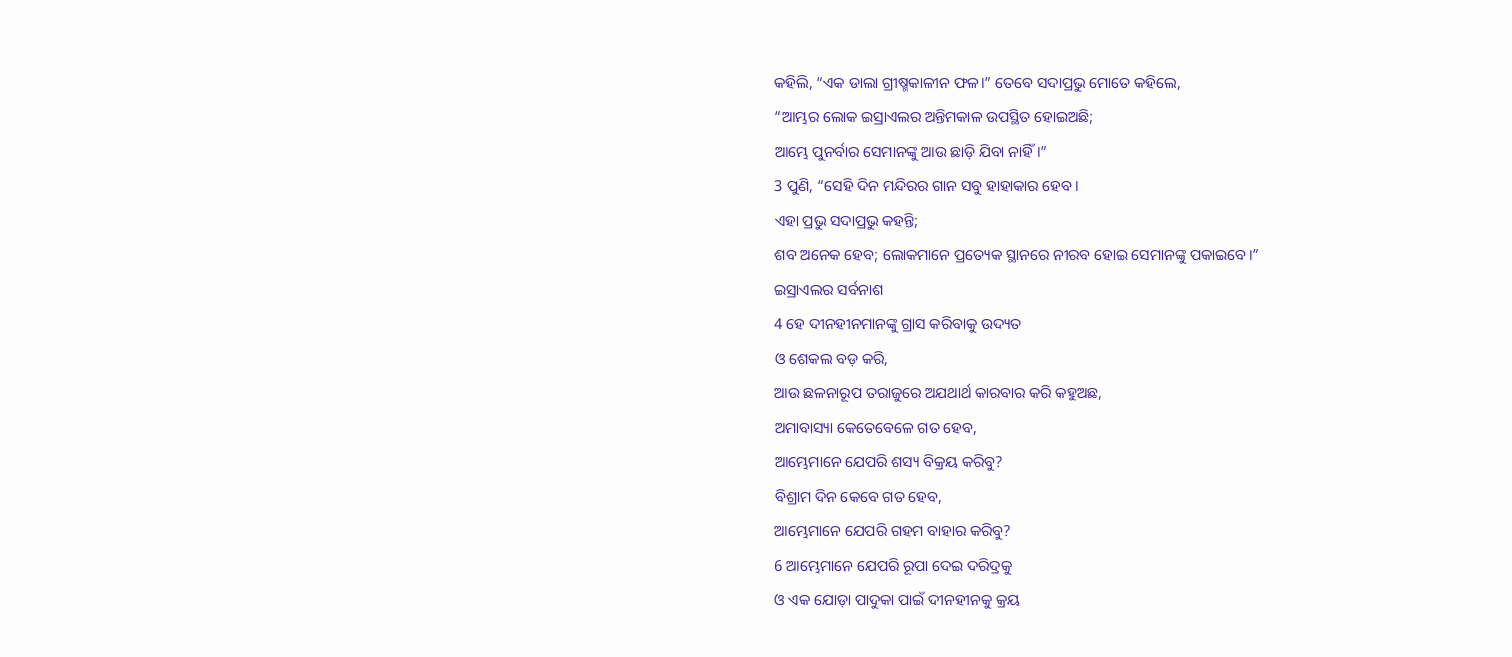କହିଲି, “ଏକ ଡାଲା ଗ୍ରୀଷ୍ମକାଳୀନ ଫଳ।” ତେବେ ସଦାପ୍ରଭୁ ମୋତେ କହିଲେ,
“ଆମ୍ଭର ଲୋକ ଇସ୍ରାଏଲର ଅନ୍ତିମକାଳ ଉପସ୍ଥିତ ହୋଇଅଛି;
ଆମ୍ଭେ ପୁନର୍ବାର ସେମାନଙ୍କୁ ଆଉ ଛାଡ଼ି ଯିବା ନାହିଁ।”
3 ପୁଣି, “ସେହି ଦିନ ମନ୍ଦିରର ଗାନ ସବୁ ହାହାକାର ହେବ।
ଏହା ପ୍ରଭୁ ସଦାପ୍ରଭୁ କହନ୍ତି;
ଶବ ଅନେକ ହେବ; ଲୋକମାନେ ପ୍ରତ୍ୟେକ ସ୍ଥାନରେ ନୀରବ ହୋଇ ସେମାନଙ୍କୁ ପକାଇବେ।”
ଇସ୍ରାଏଲର ସର୍ବନାଶ
4 ହେ ଦୀନହୀନମାନଙ୍କୁ ଗ୍ରାସ କରିବାକୁ ଉଦ୍ୟତ
ଓ ଶେକଲ ବଡ଼ କରି,
ଆଉ ଛଳନାରୂପ ତରାଜୁରେ ଅଯଥାର୍ଥ କାରବାର କରି କହୁଅଛ,
ଅମାବାସ୍ୟା କେତେବେଳେ ଗତ ହେବ,
ଆମ୍ଭେମାନେ ଯେପରି ଶସ୍ୟ ବିକ୍ରୟ କରିବୁ?
ବିଶ୍ରାମ ଦିନ କେବେ ଗତ ହେବ,
ଆମ୍ଭେମାନେ ଯେପରି ଗହମ ବାହାର କରିବୁ?
6 ଆମ୍ଭେମାନେ ଯେପରି ରୂପା ଦେଇ ଦରିଦ୍ରକୁ
ଓ ଏକ ଯୋଡ଼ା ପାଦୁକା ପାଇଁ ଦୀନହୀନକୁ କ୍ରୟ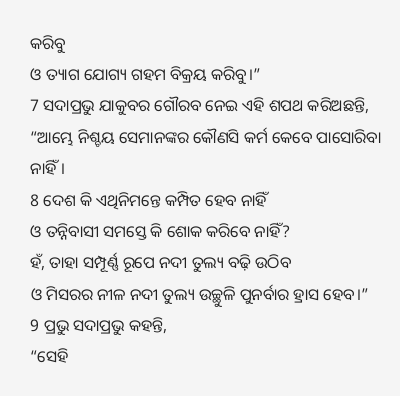କରିବୁ
ଓ ତ୍ୟାଗ ଯୋଗ୍ୟ ଗହମ ବିକ୍ରୟ କରିବୁ।”
7 ସଦାପ୍ରଭୁ ଯାକୁବର ଗୌରବ ନେଇ ଏହି ଶପଥ କରିଅଛନ୍ତି, “ଆମ୍ଭେ ନିଶ୍ଚୟ ସେମାନଙ୍କର କୌଣସି କର୍ମ କେବେ ପାସୋରିବା ନାହିଁ।
8 ଦେଶ କି ଏଥିନିମନ୍ତେ କମ୍ପିତ ହେବ ନାହିଁ
ଓ ତନ୍ନିବାସୀ ସମସ୍ତେ କି ଶୋକ କରିବେ ନାହିଁ?
ହଁ, ତାହା ସମ୍ପୂର୍ଣ୍ଣ ରୂପେ ନଦୀ ତୁଲ୍ୟ ବଢ଼ି ଉଠିବ
ଓ ମିସରର ନୀଳ ନଦୀ ତୁଲ୍ୟ ଉଚ୍ଛୁଳି ପୁନର୍ବାର ହ୍ରାସ ହେବ।”
9 ପ୍ରଭୁ ସଦାପ୍ରଭୁ କହନ୍ତି,
“ସେହି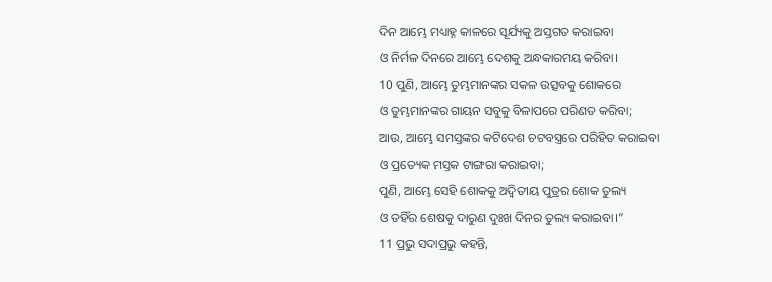ଦିନ ଆମ୍ଭେ ମଧ୍ୟାହ୍ନ କାଳରେ ସୂର୍ଯ୍ୟକୁ ଅସ୍ତଗତ କରାଇବା
ଓ ନିର୍ମଳ ଦିନରେ ଆମ୍ଭେ ଦେଶକୁ ଅନ୍ଧକାରମୟ କରିବା।
10 ପୁଣି, ଆମ୍ଭେ ତୁମ୍ଭମାନଙ୍କର ସକଳ ଉତ୍ସବକୁ ଶୋକରେ
ଓ ତୁମ୍ଭମାନଙ୍କର ଗାୟନ ସବୁକୁ ବିଳାପରେ ପରିଣତ କରିବା;
ଆଉ, ଆମ୍ଭେ ସମସ୍ତଙ୍କର କଟିଦେଶ ଚଟବସ୍ତ୍ରରେ ପରିହିତ କରାଇବା
ଓ ପ୍ରତ୍ୟେକ ମସ୍ତକ ଟାଙ୍ଗରା କରାଇବା;
ପୁଣି, ଆମ୍ଭେ ସେହି ଶୋକକୁ ଅଦ୍ୱିତୀୟ ପୁତ୍ରର ଶୋକ ତୁଲ୍ୟ
ଓ ତହିଁର ଶେଷକୁ ଦାରୁଣ ଦୁଃଖ ଦିନର ତୁଲ୍ୟ କରାଇବା।”
11 ପ୍ରଭୁ ସଦାପ୍ରଭୁ କହନ୍ତି,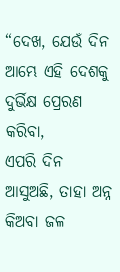“ଦେଖ, ଯେଉଁ ଦିନ ଆମ୍ଭେ ଏହି ଦେଶକୁ ଦୁର୍ଭିକ୍ଷ ପ୍ରେରଣ କରିବା,
ଏପରି ଦିନ ଆସୁଅଛି, ତାହା ଅନ୍ନ କିଅବା ଜଳ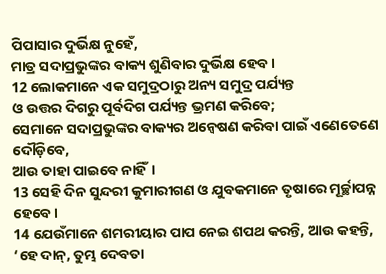ପିପାସାର ଦୁର୍ଭିକ୍ଷ ନୁହେଁ,
ମାତ୍ର ସଦାପ୍ରଭୁଙ୍କର ବାକ୍ୟ ଶୁଣିବାର ଦୁର୍ଭିକ୍ଷ ହେବ।
12 ଲୋକମାନେ ଏକ ସମୁଦ୍ରଠାରୁ ଅନ୍ୟ ସମୁଦ୍ର ପର୍ଯ୍ୟନ୍ତ
ଓ ଉତ୍ତର ଦିଗରୁ ପୂର୍ବଦିଗ ପର୍ଯ୍ୟନ୍ତ ଭ୍ରମଣ କରିବେ;
ସେମାନେ ସଦାପ୍ରଭୁଙ୍କର ବାକ୍ୟର ଅନ୍ଵେଷଣ କରିବା ପାଇଁ ଏଣେତେଣେ ଦୌଡ଼ିବେ,
ଆଉ ତାହା ପାଇବେ ନାହିଁ।
13 ସେହି ଦିନ ସୁନ୍ଦରୀ କୁମାରୀଗଣ ଓ ଯୁବକମାନେ ତୃଷାରେ ମୂର୍ଚ୍ଛାପନ୍ନ ହେବେ।
14 ଯେଉଁମାନେ ଶମରୀୟାର ପାପ ନେଇ ଶପଥ କରନ୍ତି, ଆଉ କହନ୍ତି,
‘ହେ ଦାନ୍, ତୁମ୍ଭ ଦେବତା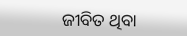ଜୀବିତ ଥିବା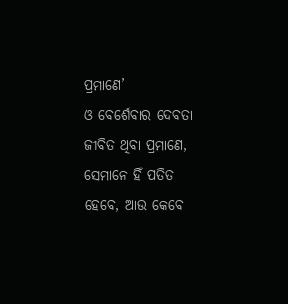ପ୍ରମାଣେ’
ଓ ବେର୍ଶେବାର ଦେବତା ଜୀବିତ ଥିବା ପ୍ରମାଣେ,
ସେମାନେ ହିଁ ପତିତ ହେବେ, ଆଉ କେବେ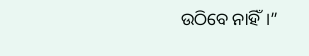ଉଠିବେ ନାହିଁ।”